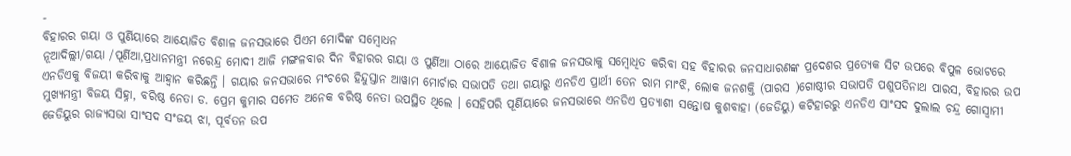-
ବିହାରର ଗୟା ଓ ପୁର୍ଣିୟାରେ ଆୟୋଜିତ ବିଶାଳ ଜନସଭାରେ ପିଏମ ମୋଦିଙ୍କ ସମ୍ବୋଧନ
ନୂଆଦିଲ୍ଲୀ/ଗୟା /ପୂର୍ଣିଆ,ପ୍ରଧାନମନ୍ତ୍ରୀ ନରେନ୍ଦ୍ର ମୋଦୀ ଆଜି ମଙ୍ଗଳବାର ଦିନ ବିହାରର ଗୟା ଓ ପୁର୍ଣିଆ ଠାରେ ଆୟୋଜିତ ବିଶାଳ ଜନସଭାକୁ ସମ୍ବୋଧିତ କରିବା ସହ ବିହାରର ଜନସାଧାରଣଙ୍କ ପ୍ରଦେଶର ପ୍ରତ୍ୟେକ ସିଟ ଉପରେ ବିପୁଳ ଭୋଟରେ ଏନଡିଏକୁ ବିଜୟୀ କରିବାକୁ ଆହ୍ୱାନ କରିଛନ୍ତି । ଗୟାର ଜନସଭାରେ ମଂଚରେ ହିନ୍ଦୁସ୍ତାନ ଆୱାମ ମୋର୍ଚାର ସଭାପତି ତଥା ଗୟାରୁ ଏନଡିଏ ପ୍ରାର୍ଥୀ ତେନ ରାମ ମାଂଝି, ଲୋକ ଜନଶକ୍ତି (ପାରସ )ଗୋଷ୍ଠୀର ସଭାପତି ପଶୁପତିନାଥ ପାରସ, ବିହାରର ଉପ ମୁଖ୍ୟମନ୍ତ୍ରୀ ବିଜୟ ସିହ୍ନା, ବରିଷ୍ଠ ନେତା ଡ. ପ୍ରେମ କୁମାର ସମେତ ଅନେକ ବରିଷ୍ଠ ନେତା ଉପସ୍ଥିତ ଥିଲେ । ସେହିପରି ପୂର୍ଣିୟାରେ ଜନସଭାରେ ଏନଡିଏ ପ୍ରତ୍ୟାଶୀ ସନ୍ତୋଷ କୁଶବାହା (ଜେଡିୟୁ) କଟିହାରରୁ ଏନଡିଏ ସାଂସଦ ଦୁଲାଲ ଚନ୍ଦ୍ର ଗୋସ୍ୱାମୀ ଜେଡିୟୁର ରାଜ୍ୟସଭା ସାଂସଦ ସଂଜୟ ଝା, ପୂର୍ବତନ ଉପ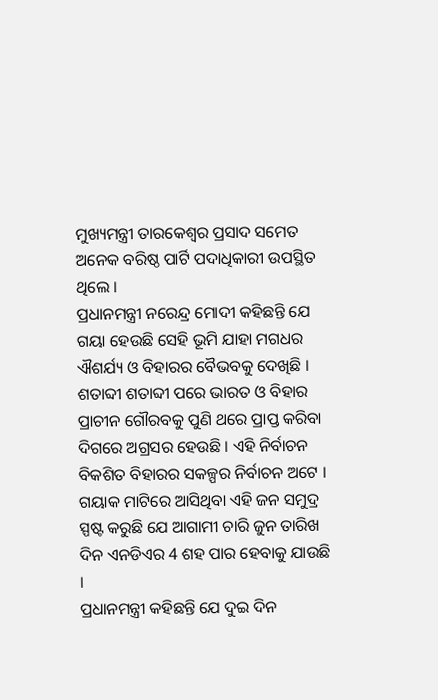ମୁଖ୍ୟମନ୍ତ୍ରୀ ତାରକେଶ୍ୱର ପ୍ରସାଦ ସମେତ ଅନେକ ବରିଷ୍ଠ ପାର୍ଟି ପଦାଧିକାରୀ ଉପସ୍ଥିତ ଥିଲେ ।
ପ୍ରଧାନମନ୍ତ୍ରୀ ନରେନ୍ଦ୍ର ମୋଦୀ କହିଛନ୍ତି ଯେ ଗୟା ହେଉଛି ସେହି ଭୂମି ଯାହା ମଗଧର ଐଶର୍ଯ୍ୟ ଓ ବିହାରର ବୈଭବକୁ ଦେଖିଛି । ଶତାବ୍ଦୀ ଶତାବ୍ଦୀ ପରେ ଭାରତ ଓ ବିହାର ପ୍ରାଚୀନ ଗୌରବକୁ ପୁଣି ଥରେ ପ୍ରାପ୍ତ କରିବା ଦିଗରେ ଅଗ୍ରସର ହେଉଛି । ଏହି ନିର୍ବାଚନ ବିକଶିତ ବିହାରର ସକଳ୍ପର ନିର୍ବାଚନ ଅଟେ । ଗୟାକ ମାଟିରେ ଆସିଥିବା ଏହି ଜନ ସମୁଦ୍ର ସ୍ପଷ୍ଟ କରୁଛି ଯେ ଆଗାମୀ ଚାରି ଜୁନ ତାରିଖ ଦିନ ଏନଡିଏର 4 ଶହ ପାର ହେବାକୁ ଯାଉଛି ।
ପ୍ରଧାନମନ୍ତ୍ରୀ କହିଛନ୍ତି ଯେ ଦୁଇ ଦିନ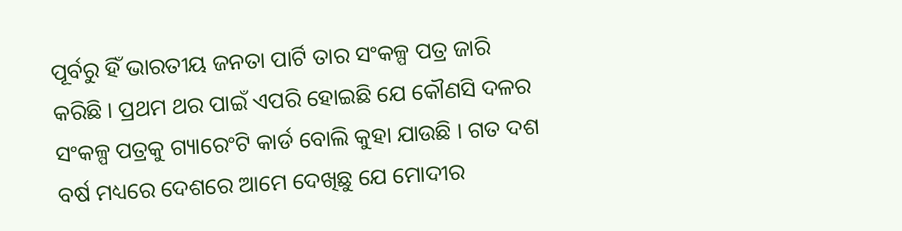ପୂର୍ବରୁ ହିଁ ଭାରତୀୟ ଜନତା ପାର୍ଟି ତାର ସଂକଳ୍ପ ପତ୍ର ଜାରି କରିଛି । ପ୍ରଥମ ଥର ପାଇଁ ଏପରି ହୋଇଛି ଯେ କୌଣସି ଦଳର ସଂକଳ୍ପ ପତ୍ରକୁ ଗ୍ୟାରେଂଟି କାର୍ଡ ବୋଲି କୁହା ଯାଉଛି । ଗତ ଦଶ ବର୍ଷ ମଧ୍ୟରେ ଦେଶରେ ଆମେ ଦେଖିଛୁ ଯେ ମୋଦୀର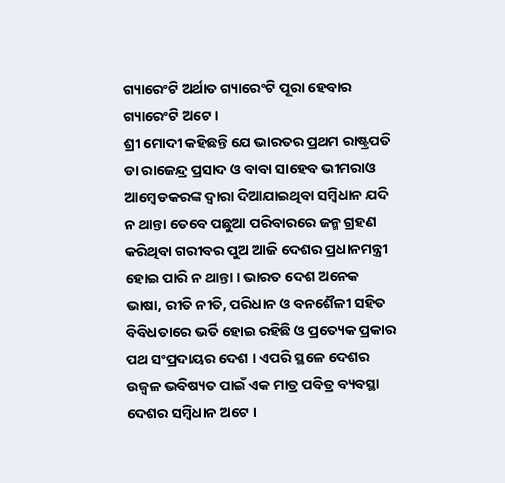ଗ୍ୟାରେଂଟି ଅର୍ଥାତ ଗ୍ୟାରେଂଟି ପୂରା ହେବାର ଗ୍ୟାରେଂଟି ଅଟେ ।
ଶ୍ରୀ ମୋଦୀ କହିଛନ୍ତି ଯେ ଭାରତର ପ୍ରଥମ ରାଷ୍ଟ୍ରପତି ଡା ରାଜେନ୍ଦ୍ର ପ୍ରସାଦ ଓ ବାବା ସାହେବ ଭୀମରାଓ ଆମ୍ବେଡକରଙ୍କ ଦ୍ୱାରା ଦିଆଯାଇଥିବା ସମ୍ବିଧାନ ଯଦି ନ ଥାନ୍ତା ତେବେ ପଛୁଆ ପରିବାରରେ ଜନ୍ମ ଗ୍ରହଣ କରିଥିବା ଗରୀବର ପୁଅ ଆଜି ଦେଶର ପ୍ରଧାନମନ୍ତ୍ରୀ ହୋଇ ପାରି ନ ଥାନ୍ତା । ଭାରତ ଦେଶ ଅନେକ ଭାଷା, ରୀତି ନୀତି, ପରିଧାନ ଓ ବନଶୈଳୀ ସହିତ ବିବିଧତାରେ ଭର୍ତି ହୋଇ ରହିଛି ଓ ପ୍ରତ୍ୟେକ ପ୍ରକାର ପଥ ସଂପ୍ରଦାୟର ଦେଶ । ଏପରି ସ୍ଥଳେ ଦେଶର ଉଜ୍ୱଳ ଭବିଷ୍ୟତ ପାଇଁ ଏକ ମାତ୍ର ପବିତ୍ର ବ୍ୟବସ୍ଥା ଦେଶର ସମ୍ବିଧାନ ଅଟେ ।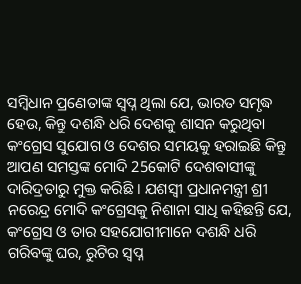ସମ୍ବିଧାନ ପ୍ରଣେତାଙ୍କ ସ୍ୱପ୍ନ ଥିଲା ଯେ, ଭାରତ ସମୃଦ୍ଧ ହେଉ, କିନ୍ତୁ ଦଶନ୍ଧି ଧରି ଦେଶକୁ ଶାସନ କରୁଥିବା କଂଗ୍ରେସ ସୁଯୋଗ ଓ ଦେଶର ସମୟକୁ ହରାଇଛି କିନ୍ତୁ ଆପଣ ସମସ୍ତଙ୍କ ମୋଦି 25କୋଟି ଦେଶବାସୀଙ୍କୁ ଦାରିଦ୍ରତାରୁ ମୁକ୍ତ କରିଛି । ଯଶସ୍ୱୀ ପ୍ରଧାନମନ୍ତ୍ରୀ ଶ୍ରୀ ନରେନ୍ଦ୍ର ମୋଦି କଂଗ୍ରେସକୁ ନିଶାନା ସାଧି କହିଛନ୍ତି ଯେ, କଂଗ୍ରେସ ଓ ତାର ସହଯୋଗୀମାନେ ଦଶନ୍ଧି ଧରି ଗରିବଙ୍କୁ ଘର, ରୁଟିର ସ୍ୱପ୍ନ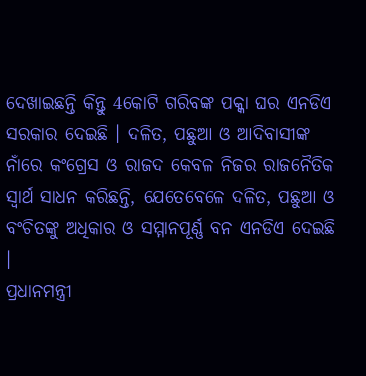ଦେଖାଇଛନ୍ତି କିନ୍ତୁ 4କୋଟି ଗରିବଙ୍କ ପକ୍କା ଘର ଏନଡିଏ ସରକାର ଦେଇଛି । ଦଳିତ, ପଛୁଆ ଓ ଆଦିବାସୀଙ୍କ ନାଁରେ କଂଗ୍ରେସ ଓ ରାଜଦ କେବଳ ନିଜର ରାଜନୈତିକ ସ୍ୱାର୍ଥ ସାଧନ କରିଛନ୍ତି, ଯେତେବେଳେ ଦଳିତ, ପଛୁଆ ଓ ବଂଚିତଙ୍କୁ ଅଧିକାର ଓ ସମ୍ମାନପୂର୍ଣ୍ଣ ବନ ଏନଡିଏ ଦେଇଛି ।
ପ୍ରଧାନମନ୍ତ୍ରୀ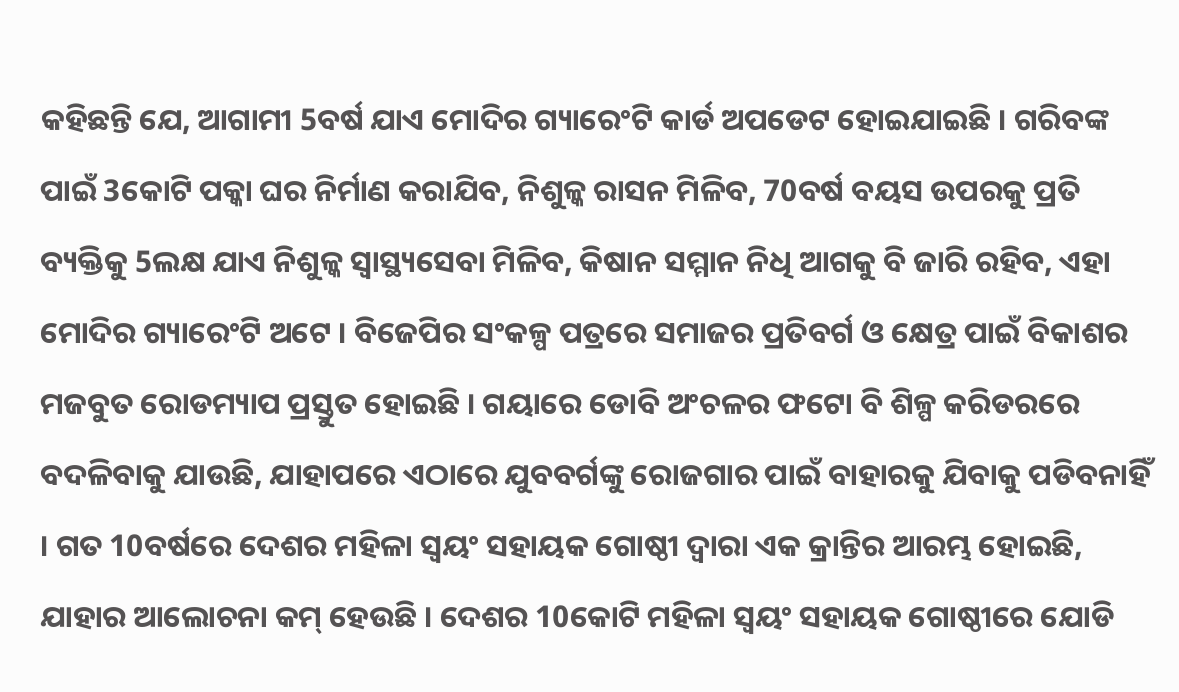କହିଛନ୍ତି ଯେ, ଆଗାମୀ 5ବର୍ଷ ଯାଏ ମୋଦିର ଗ୍ୟାରେଂଟି କାର୍ଡ ଅପଡେଟ ହୋଇଯାଇଛି । ଗରିବଙ୍କ ପାଇଁ 3କୋଟି ପକ୍କା ଘର ନିର୍ମାଣ କରାଯିବ, ନିଶୁଳ୍କ ରାସନ ମିଳିବ, 70ବର୍ଷ ବୟସ ଉପରକୁ ପ୍ରତି ବ୍ୟକ୍ତିକୁ 5ଲକ୍ଷ ଯାଏ ନିଶୁଳ୍କ ସ୍ୱାସ୍ଥ୍ୟସେବା ମିଳିବ, କିଷାନ ସମ୍ମାନ ନିଧି ଆଗକୁ ବି ଜାରି ରହିବ, ଏହା ମୋଦିର ଗ୍ୟାରେଂଟି ଅଟେ । ବିଜେପିର ସଂକଳ୍ପ ପତ୍ରରେ ସମାଜର ପ୍ରତିବର୍ଗ ଓ କ୍ଷେତ୍ର ପାଇଁ ବିକାଶର ମଜବୁତ ରୋଡମ୍ୟାପ ପ୍ରସ୍ତୁତ ହୋଇଛି । ଗୟାରେ ଡୋବି ଅଂଚଳର ଫଟୋ ବି ଶିଳ୍ପ କରିଡରରେ ବଦଳିବାକୁ ଯାଉଛି, ଯାହାପରେ ଏଠାରେ ଯୁବବର୍ଗଙ୍କୁ ରୋଜଗାର ପାଇଁ ବାହାରକୁ ଯିବାକୁ ପଡିବନାହିଁ । ଗତ 10ବର୍ଷରେ ଦେଶର ମହିଳା ସ୍ୱୟଂ ସହାୟକ ଗୋଷ୍ଠୀ ଦ୍ୱାରା ଏକ କ୍ରାନ୍ତିର ଆରମ୍ଭ ହୋଇଛି, ଯାହାର ଆଲୋଚନା କମ୍ ହେଉଛି । ଦେଶର 10କୋଟି ମହିଳା ସ୍ୱୟଂ ସହାୟକ ଗୋଷ୍ଠୀରେ ଯୋଡି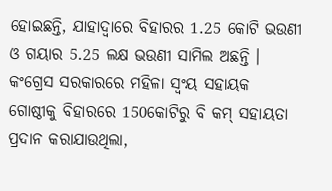ହୋଇଛନ୍ତି, ଯାହାଦ୍ୱାରେ ବିହାରର 1.25 କୋଟି ଭଉଣୀ ଓ ଗୟାର 5.25 ଲକ୍ଷ ଭଉଣୀ ସାମିଲ ଅଛନ୍ତି । କଂଗ୍ରେସ ସରକାରରେ ମହିଳା ସ୍ୱଂୟ ସହାୟକ ଗୋଷ୍ଠୀକୁ ବିହାରରେ 150କୋଟିରୁ ବି କମ୍ ସହାୟତା ପ୍ରଦାନ କରାଯାଉଥିଲା,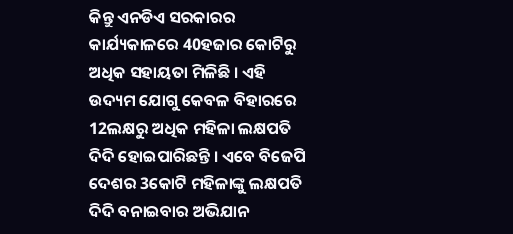କିନ୍ତୁ ଏନଡିଏ ସରକାରର କାର୍ଯ୍ୟକାଳରେ 40ହଜାର କୋଟିରୁ ଅଧିକ ସହାୟତା ମିଳିଛି । ଏହି ଉଦ୍ୟମ ଯୋଗୁ କେବଳ ବିହାରରେ 12ଲକ୍ଷରୁ ଅଧିକ ମହିଳା ଲକ୍ଷପତି ଦିଦି ହୋଇପାରିଛନ୍ତି । ଏବେ ବିଜେପି ଦେଶର 3କୋଟି ମହିଳାଙ୍କୁ ଲକ୍ଷପତି ଦିଦି ବନାଇବାର ଅଭିଯାନ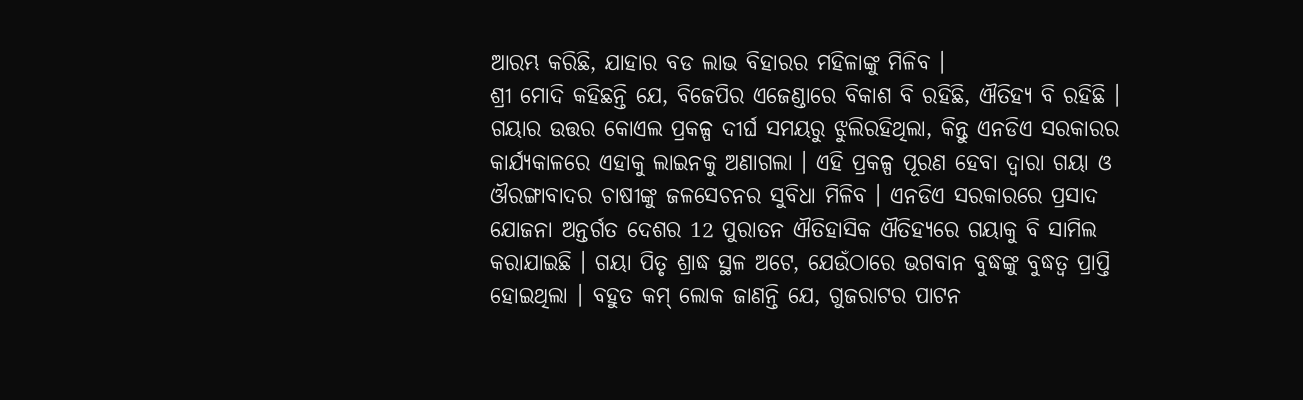ଆରମ୍ଭ କରିଛି, ଯାହାର ବଡ ଲାଭ ବିହାରର ମହିଳାଙ୍କୁ ମିଳିବ ।
ଶ୍ରୀ ମୋଦି କହିଛନ୍ତି ଯେ, ବିଜେପିର ଏଜେଣ୍ଡାରେ ବିକାଶ ବି ରହିଛି, ଐତିହ୍ୟ ବି ରହିଛି । ଗୟାର ଉତ୍ତର କୋଏଲ ପ୍ରକଳ୍ପ ଦୀର୍ଘ ସମୟରୁ ଝୁଲିରହିଥିଲା, କିନ୍ତୁ ଏନଡିଏ ସରକାରର କାର୍ଯ୍ୟକାଳରେ ଏହାକୁ ଲାଇନକୁ ଅଣାଗଲା । ଏହି ପ୍ରକଳ୍ପ ପୂରଣ ହେବା ଦ୍ୱାରା ଗୟା ଓ ଔରଙ୍ଗାବାଦର ଚାଷୀଙ୍କୁ ଜଳସେଚନର ସୁବିଧା ମିଳିବ । ଏନଡିଏ ସରକାରରେ ପ୍ରସାଦ ଯୋଜନା ଅନ୍ତର୍ଗତ ଦେଶର 12 ପୁରାତନ ଐତିହାସିକ ଐତିହ୍ୟରେ ଗୟାକୁ ବି ସାମିଲ କରାଯାଇଛି । ଗୟା ପିତୃ ଶ୍ରାଦ୍ଧ ସ୍ଥଳ ଅଟେ, ଯେଉଁଠାରେ ଭଗବାନ ବୁଦ୍ଧଙ୍କୁ ବୁଦ୍ଧତ୍ୱ ପ୍ରାପ୍ତି ହୋଇଥିଲା । ବହୁତ କମ୍ ଲୋକ ଜାଣନ୍ତି ଯେ, ଗୁଜରାଟର ପାଟନ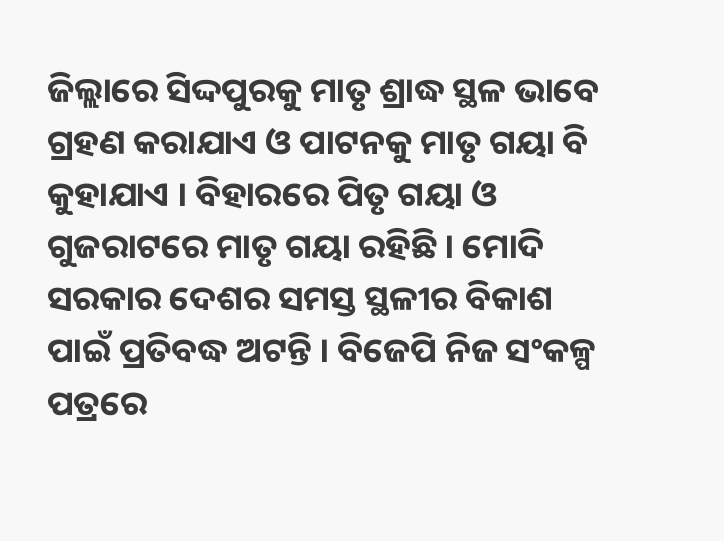ଜିଲ୍ଲାରେ ସିଦ୍ଦପୁରକୁ ମାତୃ ଶ୍ରାଦ୍ଧ ସ୍ଥଳ ଭାବେ ଗ୍ରହଣ କରାଯାଏ ଓ ପାଟନକୁ ମାତୃ ଗୟା ବି କୁହାଯାଏ । ବିହାରରେ ପିତୃ ଗୟା ଓ ଗୁଜରାଟରେ ମାତୃ ଗୟା ରହିଛି । ମୋଦି ସରକାର ଦେଶର ସମସ୍ତ ସ୍ଥଳୀର ବିକାଶ ପାଇଁ ପ୍ରତିବଦ୍ଧ ଅଟନ୍ତି । ବିଜେପି ନିଜ ସଂକଳ୍ପ ପତ୍ରରେ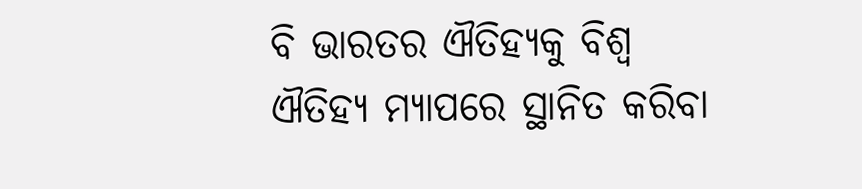ବି ଭାରତର ଐତିହ୍ୟକୁ ବିଶ୍ୱ ଐତିହ୍ୟ ମ୍ୟାପରେ ସ୍ଥାନିତ କରିବା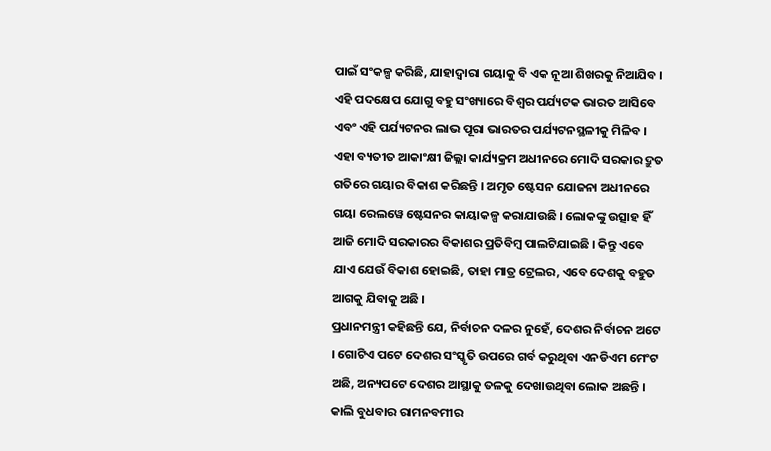ପାଇଁ ସଂକଳ୍ପ କରିଛି, ଯାହାଦ୍ୱାରା ଗୟାକୁ ବି ଏକ ନୂଆ ଶିଖରକୁ ନିଆଯିବ । ଏହି ପଦକ୍ଷେପ ଯୋଗୁ ବହୁ ସଂଖ୍ୟାରେ ବିଶ୍ୱର ପର୍ଯ୍ୟଟକ ଭାରତ ଆସିବେ ଏବଂ ଏହି ପର୍ଯ୍ୟଟନର ଲାଭ ପୂରା ଭାରତର ପର୍ଯ୍ୟଟନସ୍ଥଳୀକୁ ମିଳିବ । ଏହା ବ୍ୟତୀତ ଆକାଂକ୍ଷୀ ଜିଲ୍ଲା କାର୍ଯ୍ୟକ୍ରମ ଅଧୀନରେ ମୋଦି ସରକାର ଦ୍ରୁତ ଗତିରେ ଗୟାର ବିକାଶ କରିଛନ୍ତି । ଅମୃତ ଷ୍ଟେସନ ଯୋଜନା ଅଧୀନରେ ଗୟା ରେଲୱେ ଷ୍ଟେସନର କାୟାକଳ୍ପ କରାଯାଉଛି । ଲୋକଙ୍କୁ ଉତ୍ସାହ ହିଁ ଆଜି ମୋଦି ସରକାରର ବିକାଶର ପ୍ରତିବିମ୍ବ ପାଲଟିଯାଇଛି । କିନ୍ତୁ ଏବେ ଯାଏ ଯେଉଁ ବିକାଶ ହୋଇଛି, ତାହା ମାତ୍ର ଟ୍ରେଲର, ଏବେ ଦେଶକୁ ବହୁତ ଆଗକୁ ଯିବାକୁ ଅଛି ।
ପ୍ରଧାନମନ୍ତ୍ରୀ କହିଛନ୍ତି ଯେ, ନିର୍ବାଚନ ଦଳର ନୁହେଁ, ଦେଶର ନିର୍ବାଚନ ଅଟେ । ଗୋଟିଏ ପଟେ ଦେଶର ସଂସ୍କୃତି ଉପରେ ଗର୍ବ କରୁଥିବା ଏନଡିଏମ ମେଂଟ ଅଛି, ଅନ୍ୟପଟେ ଦେଶର ଆସ୍ଥାକୁ ତଳକୁ ଦେଖାଉଥିବା ଲୋକ ଅଛନ୍ତି । କାଲି ବୁଧବାର ରାମନବମୀର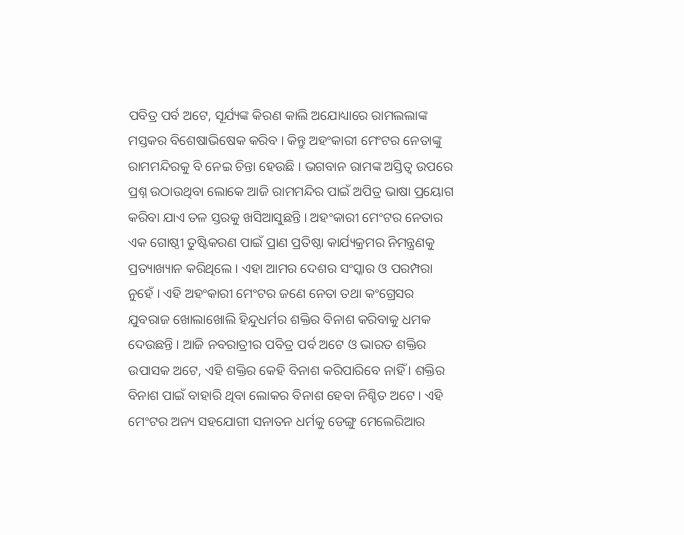ପବିତ୍ର ପର୍ବ ଅଟେ, ସୂର୍ଯ୍ୟଙ୍କ କିରଣ କାଲି ଅଯୋଧ୍ୟାରେ ରାମଲଲାଙ୍କ ମସ୍ତକର ବିଶେଷାଭିଷେକ କରିବ । କିନ୍ତୁ ଅହଂକାରୀ ମେଂଟର ନେତାଙ୍କୁ ରାମମନ୍ଦିରକୁ ବି ନେଇ ଚିନ୍ତା ହେଉଛି । ଭଗବାନ ରାମଙ୍କ ଅସ୍ତିତ୍ୱ ଉପରେ ପ୍ରଶ୍ନ ଉଠାଉଥିବା ଲୋକେ ଆଜି ରାମମନ୍ଦିର ପାଇଁ ଅପିତ୍ର ଭାଷା ପ୍ରୟୋଗ କରିବା ଯାଏ ତଳ ସ୍ତରକୁ ଖସିଆସୁଛନ୍ତି । ଅହଂକାରୀ ମେଂଟର ନେତାର ଏକ ଗୋଷ୍ଠୀ ତୁଷ୍ଟିକରଣ ପାଇଁ ପ୍ରାଣ ପ୍ରତିଷ୍ଠା କାର୍ଯ୍ୟକ୍ରମର ନିମନ୍ତ୍ରଣକୁ ପ୍ରତ୍ୟାଖ୍ୟାନ କରିଥିଲେ । ଏହା ଆମର ଦେଶର ସଂସ୍କାର ଓ ପରମ୍ପରା ନୁହେଁ । ଏହି ଅହଂକାରୀ ମେଂଟର ଜଣେ ନେତା ତଥା କଂଗ୍ରେସର ଯୁବରାଜ ଖୋଲାଖୋଲି ହିନ୍ଦୁଧର୍ମର ଶକ୍ତିର ବିନାଶ କରିବାକୁ ଧମକ ଦେଉଛନ୍ତି । ଆଜି ନବରାତ୍ରୀର ପବିତ୍ର ପର୍ବ ଅଟେ ଓ ଭାରତ ଶକ୍ତିର ଉପାସକ ଅଟେ, ଏହି ଶକ୍ତିର କେହି ବିନାଶ କରିପାରିବେ ନାହିଁ । ଶକ୍ତିର ବିନାଶ ପାଇଁ ବାହାରି ଥିବା ଲୋକର ବିନାଶ ହେବା ନିଶ୍ଚିତ ଅଟେ । ଏହି ମେଂଟର ଅନ୍ୟ ସହଯୋଗୀ ସନାତନ ଧର୍ମକୁ ଡେଙ୍ଗୁ ମେଲେରିଆର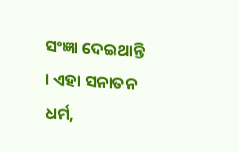ସଂଜ୍ଞା ଦେଇଥାନ୍ତି । ଏହା ସନାତନ ଧର୍ମ,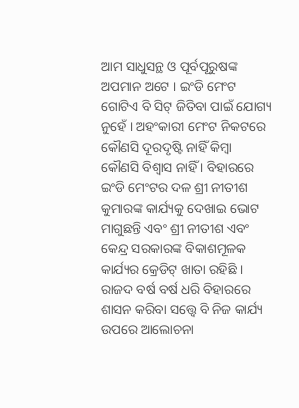ଆମ ସାଧୁସନ୍ଥ ଓ ପୂର୍ବପୂରୁଷଙ୍କ ଅପମାନ ଅଟେ । ଇଂଡି ମେଂଟ ଗୋଟିଏ ବି ସିଟ୍ ଜିତିବା ପାଇଁ ଯୋଗ୍ୟ ନୁହେଁ । ଅହଂକାରୀ ମେଂଟ ନିକଟରେ କୌଣସି ଦୂରଦୃଷ୍ଟି ନାହିଁ କିମ୍ବା କୌଣସି ବିଶ୍ୱାସ ନାହିଁ । ବିହାରରେ ଇଂଡି ମେଂଟର ଦଳ ଶ୍ରୀ ନୀତୀଶ କୁମାରଙ୍କ କାର୍ଯ୍ୟକୁ ଦେଖାଇ ଭୋଟ ମାଗୁଛନ୍ତି ଏବଂ ଶ୍ରୀ ନୀତୀଶ ଏବଂ କେନ୍ଦ୍ର ସରକାରଙ୍କ ବିକାଶମୂଳକ କାର୍ଯ୍ୟର କ୍ରେଡିଟ୍ ଖାତା ରହିଛି । ରାଜଦ ବର୍ଷ ବର୍ଷ ଧରି ବିହାରରେ ଶାସନ କରିବା ସତ୍ତ୍ୱେ ବି ନିଜ କାର୍ଯ୍ୟ ଉପରେ ଆଲୋଚନା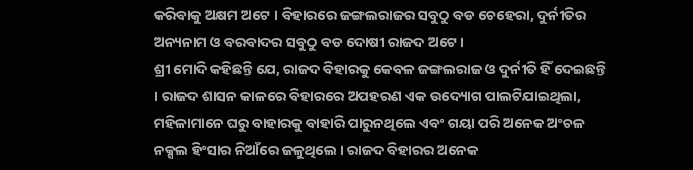କରିବାକୁ ଅକ୍ଷମ ଅଟେ । ବିହାରରେ ଜଙ୍ଗଲରାଜର ସବୁଠୁ ବଡ ଚେହେରା, ଦୁର୍ନୀତିର ଅନ୍ୟନାମ ଓ ବରବାଦର ସବୁଠୁ ବଡ ଦୋଷୀ ରାଜଦ ଅଟେ ।
ଶ୍ରୀ ମୋଦି କହିଛନ୍ତି ଯେ, ରାଜଦ ବିହାରକୁ କେବଳ ଜଙ୍ଗଲରାଜ ଓ ଦୁର୍ନୀତି ହିଁ ଦେଇଛନ୍ତି । ରାଜଦ ଶାସନ କାଳରେ ବିହାରରେ ଅପହରଣ ଏକ ଉଦ୍ୟୋଗ ପାଲଟିଯାଇଥିଲା, ମହିଳାମାନେ ଘରୁ ବାହାରକୁ ବାହାରି ପାରୁନଥିଲେ ଏବଂ ଗୟା ପରି ଅନେକ ଅଂଚଳ ନକ୍ସଲ ହିଂସାର ନିଆଁରେ ଜଳୁଥିଲେ । ରାଜଦ ବିହାରର ଅନେକ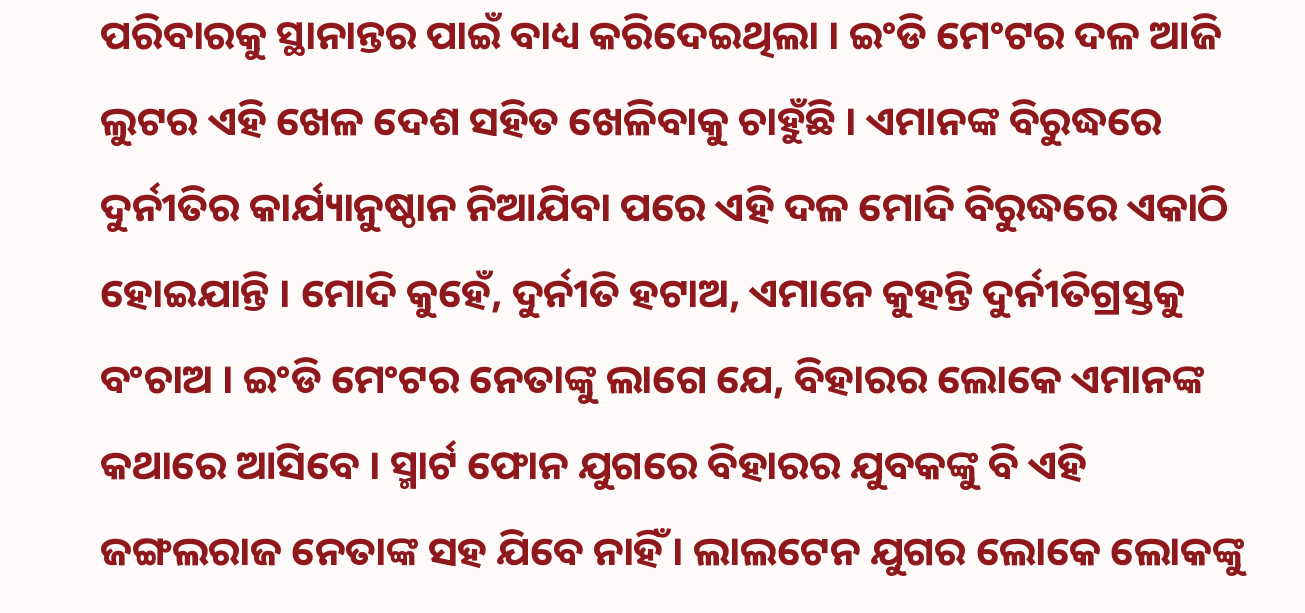ପରିବାରକୁ ସ୍ଥାନାନ୍ତର ପାଇଁ ବାଧ୍ୟ କରିଦେଇଥିଲା । ଇଂଡି ମେଂଟର ଦଳ ଆଜି ଲୁଟର ଏହି ଖେଳ ଦେଶ ସହିତ ଖେଳିବାକୁ ଚାହୁଁଛି । ଏମାନଙ୍କ ବିରୁଦ୍ଧରେ ଦୁର୍ନୀତିର କାର୍ଯ୍ୟାନୁଷ୍ଠାନ ନିଆଯିବା ପରେ ଏହି ଦଳ ମୋଦି ବିରୁଦ୍ଧରେ ଏକାଠି ହୋଇଯାନ୍ତି । ମୋଦି କୁହେଁ, ଦୁର୍ନୀତି ହଟାଅ, ଏମାନେ କୁହନ୍ତି ଦୁର୍ନୀତିଗ୍ରସ୍ତକୁ ବଂଚାଅ । ଇଂଡି ମେଂଟର ନେତାଙ୍କୁ ଲାଗେ ଯେ, ବିହାରର ଲୋକେ ଏମାନଙ୍କ କଥାରେ ଆସିବେ । ସ୍ମାର୍ଟ ଫୋନ ଯୁଗରେ ବିହାରର ଯୁବକଙ୍କୁ ବି ଏହି ଜଙ୍ଗଲରାଜ ନେତାଙ୍କ ସହ ଯିବେ ନାହିଁ । ଲାଲଟେନ ଯୁଗର ଲୋକେ ଲୋକଙ୍କୁ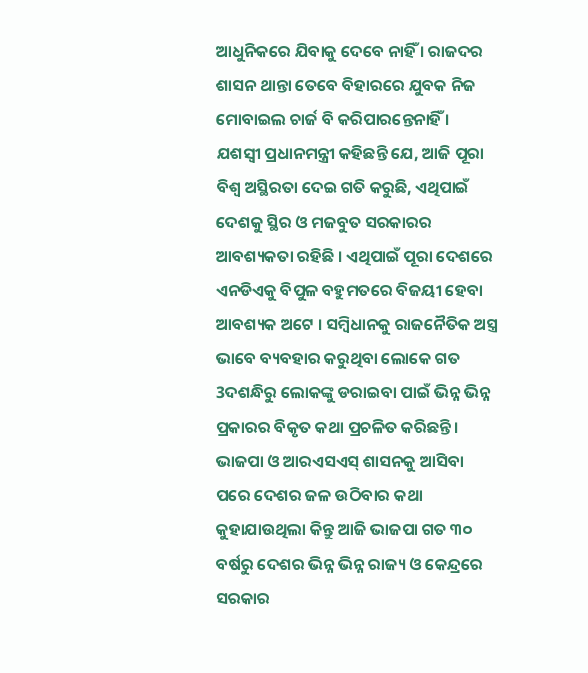ଆଧୁନିକରେ ଯିବାକୁ ଦେବେ ନାହିଁ । ରାଜଦର ଶାସନ ଥାନ୍ତା ତେବେ ବିହାରରେ ଯୁବକ ନିଜ ମୋବାଇଲ ଚାର୍ଜ ବି କରିପାରନ୍ତେନାହିଁ ।
ଯଶସ୍ୱୀ ପ୍ରଧାନମନ୍ତ୍ରୀ କହିଛନ୍ତି ଯେ, ଆଜି ପୂରା ବିଶ୍ୱ ଅସ୍ଥିରତା ଦେଇ ଗତି କରୁଛି, ଏଥିପାଇଁ ଦେଶକୁ ସ୍ଥିର ଓ ମଜବୁତ ସରକାରର ଆବଶ୍ୟକତା ରହିଛି । ଏଥିପାଇଁ ପୂରା ଦେଶରେ ଏନଡିଏକୁ ବିପୁଳ ବହୁମତରେ ବିଜୟୀ ହେବା ଆବଶ୍ୟକ ଅଟେ । ସମ୍ବିଧାନକୁ ରାଜନୈତିକ ଅସ୍ତ୍ର ଭାବେ ବ୍ୟବହାର କରୁଥିବା ଲୋକେ ଗତ 3ଦଶନ୍ଧିରୁ ଲୋକଙ୍କୁ ଡରାଇବା ପାଇଁ ଭିନ୍ନ ଭିନ୍ନ ପ୍ରକାରର ବିକୃତ କଥା ପ୍ରଚଳିତ କରିଛନ୍ତି ।
ଭାଜପା ଓ ଆରଏସଏସ୍ ଶାସନକୁ ଆସିବା ପରେ ଦେଶର ଜଳ ଉଠିବାର କଥା କୁହାଯାଉଥିଲା କିନ୍ତୁ ଆଜି ଭାଜପା ଗତ ୩୦ ବର୍ଷରୁ ଦେଶର ଭିନ୍ନ ଭିନ୍ନ ରାଜ୍ୟ ଓ କେନ୍ଦ୍ରରେ ସରକାର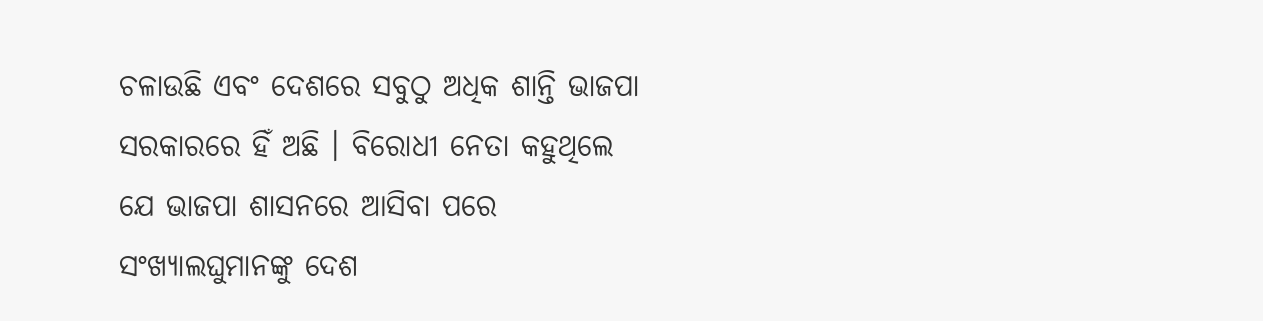ଚଳାଉଛି ଏବଂ ଦେଶରେ ସବୁଠୁ ଅଧିକ ଶାନ୍ତି ଭାଜପା ସରକାରରେ ହିଁ ଅଛି । ବିରୋଧୀ ନେତା କହୁଥିଲେ ଯେ ଭାଜପା ଶାସନରେ ଆସିବା ପରେ ସଂଖ୍ୟାଲଘୁମାନଙ୍କୁ ଦେଶ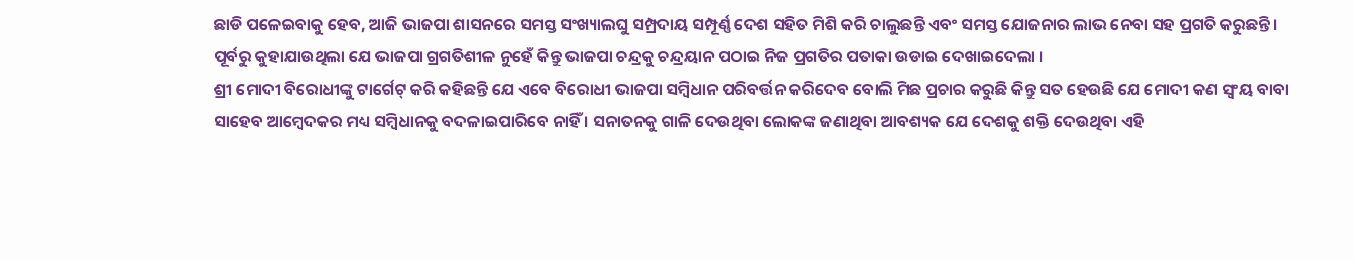ଛାଡି ପଳେଇବାକୁ ହେବ, ଆଜି ଭାଜପା ଶାସନରେ ସମସ୍ତ ସଂଖ୍ୟାଲଘୁ ସମ୍ପ୍ରଦାୟ ସମ୍ପୂର୍ଣ୍ଣ ଦେଶ ସହିତ ମିଶି କରି ଚାଲୁଛନ୍ତି ଏବଂ ସମସ୍ତ ଯୋଜନାର ଲାଭ ନେବା ସହ ପ୍ରଗତି କରୁଛନ୍ତି । ପୂର୍ବରୁ କୁହାଯାଉଥିଲା ଯେ ଭାଜପା ଗ୍ରଗତିଶୀଳ ନୁହେଁ କିନ୍ତୁ ଭାଜପା ଚନ୍ଦ୍ରକୁ ଚନ୍ଦ୍ରୟାନ ପଠାଇ ନିଜ ପ୍ରଗତିର ପତାକା ଉଡାଇ ଦେଖାଇଦେଲା ।
ଶ୍ରୀ ମୋଦୀ ବିରୋଧୀଙ୍କୁ ଟାର୍ଗେଟ୍ କରି କହିଛନ୍ତି ଯେ ଏବେ ବିରୋଧୀ ଭାଜପା ସମ୍ବିଧାନ ପରିବର୍ତ୍ତନ କରିଦେବ ବୋଲି ମିଛ ପ୍ରଚାର କରୁଛି କିନ୍ତୁ ସତ ହେଉଛି ଯେ ମୋଦୀ କଣ ସ୍ୱଂୟ ବାବା ସାହେବ ଆମ୍ବେଦକର ମଧ୍ୟ ସମ୍ବିଧାନକୁ ବଦଳାଇପାରିବେ ନାହିଁ । ସନାତନକୁ ଗାଳି ଦେଉଥିବା ଲୋକଙ୍କ ଜଣାଥିବା ଆବଶ୍ୟକ ଯେ ଦେଶକୁ ଶକ୍ତି ଦେଉଥିବା ଏହି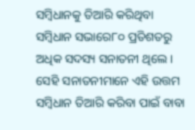ସମ୍ବିଧାନକୁ ତିଆରି କରିଥିବା ସମ୍ବିଧାନ ସଭାରେ୮୦ ପ୍ରତିଶତରୁ ଅଧିକ ସଦସ୍ୟ ସନାତନୀ ଥିଲେ । ସେହି ସନାତନୀମାନେ ଏହି ଉତ୍ତମ ସମ୍ବିଧାନ ତିଆରି କରିବା ପାଇଁ ବାବା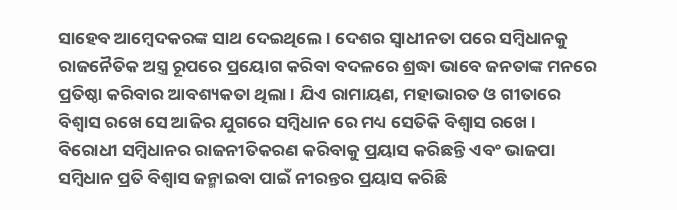ସାହେବ ଆମ୍ବେଦକରଙ୍କ ସାଥ ଦେଇଥିଲେ । ଦେଶର ସ୍ୱାଧୀନତା ପରେ ସମ୍ବିଧାନକୁ ରାଜନୈତିକ ଅସ୍ତ୍ର ରୂପରେ ପ୍ରୟୋଗ କରିବା ବଦଳରେ ଶ୍ରଦ୍ଧା ଭାବେ ଜନତାଙ୍କ ମନରେ ପ୍ରତିଷ୍ଠା କରିବାର ଆବଶ୍ୟକତା ଥିଲା । ଯିଏ ରାମାୟଣ, ମହାଭାରତ ଓ ଗୀତାରେ ବିଶ୍ୱାସ ରଖେ ସେ ଆଜିର ଯୁଗରେ ସମ୍ବିଧାନ ରେ ମଧ୍ୟ ସେତିକି ବିଶ୍ୱାସ ରଖେ । ବିରୋଧୀ ସମ୍ବିଧାନର ରାଜନୀତିକରଣ କରିବାକୁ ପ୍ରୟାସ କରିଛନ୍ତି ଏବଂ ଭାଜପା ସମ୍ବିଧାନ ପ୍ରତି ବିଶ୍ୱାସ ଜନ୍ମାଇବା ପାଇଁ ନୀରନ୍ତର ପ୍ରୟାସ କରିଛି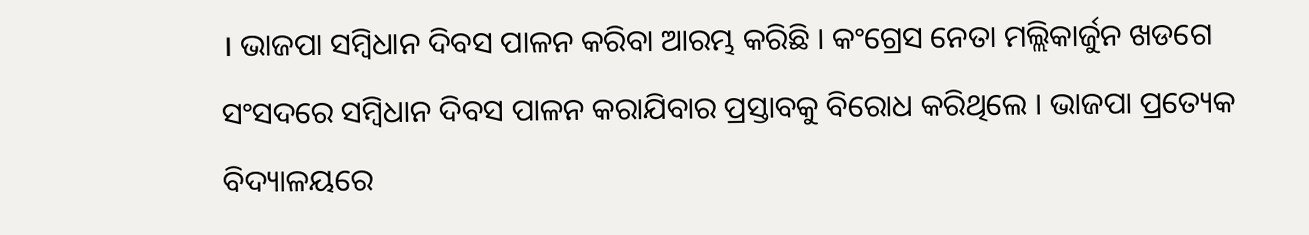। ଭାଜପା ସମ୍ବିଧାନ ଦିବସ ପାଳନ କରିବା ଆରମ୍ଭ କରିଛି । କଂଗ୍ରେସ ନେତା ମଲ୍ଲିକାର୍ଜୁନ ଖଡଗେ ସଂସଦରେ ସମ୍ବିଧାନ ଦିବସ ପାଳନ କରାଯିବାର ପ୍ରସ୍ତାବକୁ ବିରୋଧ କରିଥିଲେ । ଭାଜପା ପ୍ରତ୍ୟେକ ବିଦ୍ୟାଳୟରେ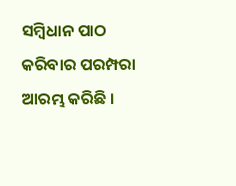ସମ୍ବିଧାନ ପାଠ କରିବାର ପରମ୍ପରା ଆରମ୍ଭ କରିଛି ।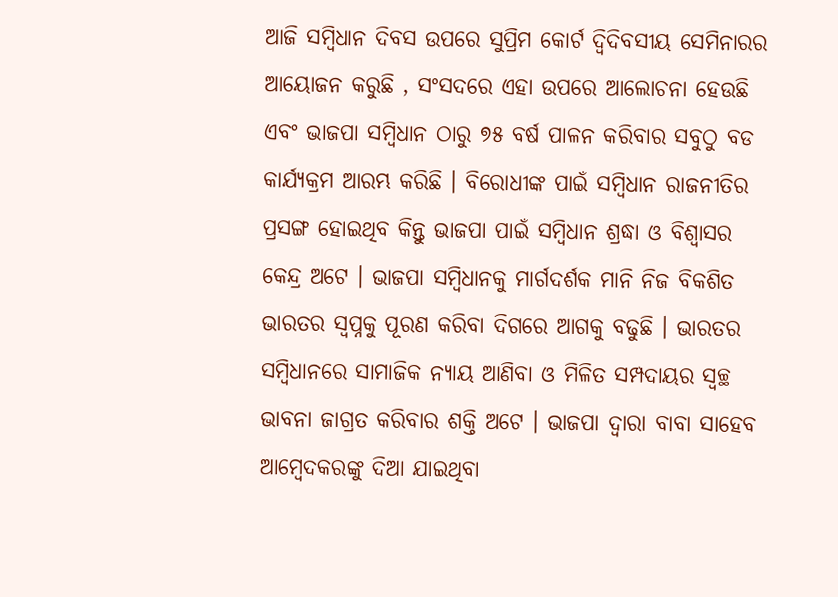ଆଜି ସମ୍ବିଧାନ ଦିବସ ଉପରେ ସୁପ୍ରିମ କୋର୍ଟ ଦ୍ୱିଦିବସୀୟ ସେମିନାରର ଆୟୋଜନ କରୁଛି , ସଂସଦରେ ଏହା ଉପରେ ଆଲୋଚନା ହେଉଛି ଏବଂ ଭାଜପା ସମ୍ବିଧାନ ଠାରୁ ୭୫ ବର୍ଷ ପାଳନ କରିବାର ସବୁଠୁ ବଡ କାର୍ଯ୍ୟକ୍ରମ ଆରମ୍ଭ କରିଛି । ବିରୋଧୀଙ୍କ ପାଇଁ ସମ୍ବିଧାନ ରାଜନୀତିର ପ୍ରସଙ୍ଗ ହୋଇଥିବ କିନ୍ତୁ ଭାଜପା ପାଇଁ ସମ୍ବିଧାନ ଶ୍ରଦ୍ଧା ଓ ବିଶ୍ୱାସର କେନ୍ଦ୍ର ଅଟେ । ଭାଜପା ସମ୍ବିଧାନକୁ ମାର୍ଗଦର୍ଶକ ମାନି ନିଜ ବିକଶିତ ଭାରତର ସ୍ୱପ୍ନକୁ ପୂରଣ କରିବା ଦିଗରେ ଆଗକୁ ବଢୁଛି । ଭାରତର ସମ୍ବିଧାନରେ ସାମାଜିକ ନ୍ୟାୟ ଆଣିବା ଓ ମିଳିତ ସମ୍ପଦାୟର ସ୍ୱଚ୍ଛ ଭାବନା ଜାଗ୍ରତ କରିବାର ଶକ୍ତି ଅଟେ । ଭାଜପା ଦ୍ୱାରା ବାବା ସାହେବ ଆମ୍ବେଦକରଙ୍କୁ ଦିଆ ଯାଇଥିବା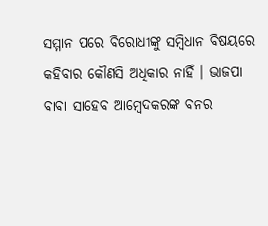ସମ୍ମାନ ପରେ ବିରୋଧୀଙ୍କୁ ସମ୍ବିଧାନ ବିଷୟରେ କହିବାର କୌଣସି ଅଧିକାର ନାହିଁ । ଭାଜପା ବାବା ସାହେବ ଆମ୍ବେଦକରଙ୍କ ବନର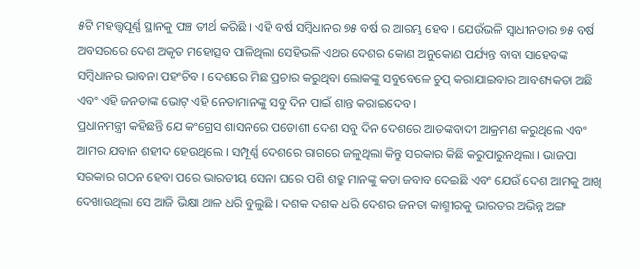୫ଟି ମହତ୍ତ୍ୱପୂର୍ଣ୍ଣ ସ୍ଥାନକୁ ପଞ୍ଚ ତୀର୍ଥ କରିଛି । ଏହି ବର୍ଷ ସମ୍ବିଧାନର ୭୫ ବର୍ଷ ର ଆରମ୍ଭ ହେବ । ଯେଉଁଭଳି ସ୍ୱାଧୀନତାର ୭୫ ବର୍ଷ ଅବସରରେ ଦେଶ ଅକୃତ ମହୋତ୍ସବ ପାଳିଥିଲା ସେହିଭଳି ଏଥର ଦେଶର କୋଣ ଅନୁକୋଣ ପର୍ଯ୍ୟନ୍ତ ବାବା ସାହେବଙ୍କ ସମ୍ବିଧାନର ଭାବନା ପହଂଚିବ । ଦେଶରେ ମିଛ ପ୍ରଚାର କରୁଥିବା ଲୋକଙ୍କୁ ସବୁବେଳେ ଚୁପ୍ କରାଯାଇବାର ଆବଶ୍ୟକତା ଅଛି ଏବଂ ଏହି ଜନତାଙ୍କ ଭୋଟ୍ ଏହି ନେତାମାନଙ୍କୁ ସବୁ ଦିନ ପାଇଁ ଶାନ୍ତ କରାଇଦେବ ।
ପ୍ରଧାନମନ୍ତ୍ରୀ କହିଛନ୍ତି ଯେ କଂଗ୍ରେସ ଶାସନରେ ପଡୋଶୀ ଦେଶ ସବୁ ଦିନ ଦେଶରେ ଆତଙ୍କବାଦୀ ଆକ୍ରମଣ କରୁଥିଲେ ଏବଂ ଆମର ଯବାନ ଶହୀଦ ହେଉଥିଲେ । ସମ୍ପୂର୍ଣ୍ଣ ଦେଶରେ ରାଗରେ ଜଳୁଥିଲା କିନ୍ତୁ ସରକାର କିଛି କରୁପାରୁନଥିଲା । ଭାଜପା ସରକାର ଗଠନ ହେବା ପରେ ଭାରତୀୟ ସେନା ଘରେ ପଶି ଶତ୍ରୁ ମାନଙ୍କୁ କଡା ଜବାବ ଦେଇଛି ଏବଂ ଯେଉଁ ଦେଶ ଆମକୁ ଆଖି ଦେଖାଉଥିଲା ସେ ଆଜି ଭିକ୍ଷା ଥାଳ ଧରି ବୁଲୁଛି । ଦଶକ ଦଶକ ଧରି ଦେଶର ଜନତା କାଶ୍ମୀରକୁ ଭାରତର ଅଭିନ୍ନ ଅଙ୍ଗ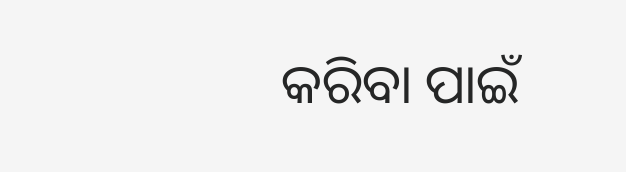କରିବା ପାଇଁ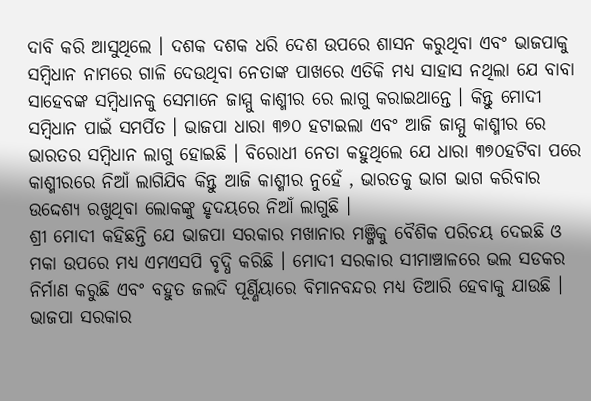ଦାବି କରି ଆସୁଥିଲେ । ଦଶକ ଦଶକ ଧରି ଦେଶ ଉପରେ ଶାସନ କରୁଥିବା ଏବଂ ଭାଜପାକୁ ସମ୍ବିଧାନ ନାମରେ ଗାଳି ଦେଉଥିବା ନେତାଙ୍କ ପାଖରେ ଏତିକି ମଧ୍ୟ ସାହାସ ନଥିଲା ଯେ ବାବା ସାହେବଙ୍କ ସମ୍ବିଧାନକୁ ସେମାନେ ଜାମ୍ମୁ କାଶ୍ମୀର ରେ ଲାଗୁ କରାଇଥାନ୍ତେ । କିନ୍ତୁ ମୋଦୀ ସମ୍ବିଧାନ ପାଇଁ ସମର୍ପିତ । ଭାଜପା ଧାରା ୩୭୦ ହଟାଇଲା ଏବଂ ଆଜି ଜାମ୍ମୁ କାଶ୍ମୀର ରେ ଭାରତର ସମ୍ବିଧାନ ଲାଗୁ ହୋଇଛି । ବିରୋଧୀ ନେତା କହୁଥିଲେ ଯେ ଧାରା ୩୭୦ହଟିବା ପରେ କାଶ୍ମୀରରେ ନିଆଁ ଲାଗିଯିବ କିନ୍ତୁ ଆଜି କାଶ୍ମୀର ନୁହେଁ , ଭାରତକୁ ଭାଗ ଭାଗ କରିବାର ଉଦ୍ଦେଶ୍ୟ ରଖୁଥିବା ଲୋକଙ୍କୁ ହୃଦୟରେ ନିଆଁ ଲାଗୁଛି ।
ଶ୍ରୀ ମୋଦୀ କହିଛନ୍ତି ଯେ ଭାଜପା ସରକାର ମଖାନାର ମଞ୍ଜିକୁ ବୈଶିକ ପରିଚୟ ଦେଇଛି ଓ ମକା ଉପରେ ମଧ୍ୟ ଏମଏସପି ବୃଦ୍ଧି କରିଛି । ମୋଦୀ ସରକାର ସୀମାଞ୍ଚାଳରେ ଭଲ ସଡକର ନିର୍ମାଣ କରୁଛି ଏବଂ ବହୁତ ଜଲଦି ପୂର୍ଣ୍ଣିୟାରେ ବିମାନବନ୍ଦର ମଧ୍ୟ ତିଆରି ହେବାକୁ ଯାଉଛି । ଭାଜପା ସରକାର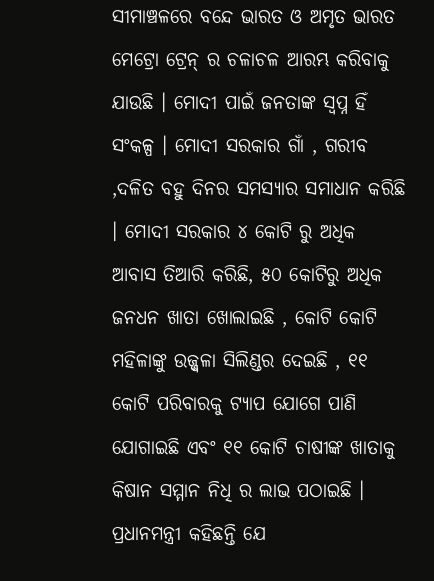ସୀମାଞ୍ଚଳରେ ବନ୍ଦେ ଭାରତ ଓ ଅମୃତ ଭାରତ ମେଟ୍ରୋ ଟ୍ରେନ୍ ର ଚଳାଚଳ ଆରମ୍ଭ କରିବାକୁ ଯାଉଛି । ମୋଦୀ ପାଇଁ ଜନତାଙ୍କ ସ୍ୱପ୍ନ ହିଁ ସଂକଳ୍ପ । ମୋଦୀ ସରକାର ଗାଁ , ଗରୀବ ,ଦଳିତ ବହୁ ଦିନର ସମସ୍ୟାର ସମାଧାନ କରିଛି । ମୋଦୀ ସରକାର ୪ କୋଟି ରୁ ଅଧିକ ଆବାସ ତିଆରି କରିଛି, ୫୦ କୋଟିରୁ ଅଧିକ ଜନଧନ ଖାତା ଖୋଲାଇଛି , କୋଟି କୋଟି ମହିଳାଙ୍କୁ ଉଜ୍ଜ୍ୱଳା ସିଲିଣ୍ଡର ଦେଇଛି , ୧୧ କୋଟି ପରିବାରକୁ ଟ୍ୟାପ ଯୋଗେ ପାଣି ଯୋଗାଇଛି ଏବଂ ୧୧ କୋଟି ଚାଷୀଙ୍କ ଖାତାକୁ କିଷାନ ସମ୍ମାନ ନିଧି ର ଲାଭ ପଠାଇଛି ।
ପ୍ରଧାନମନ୍ତ୍ରୀ କହିଛନ୍ତି ଯେ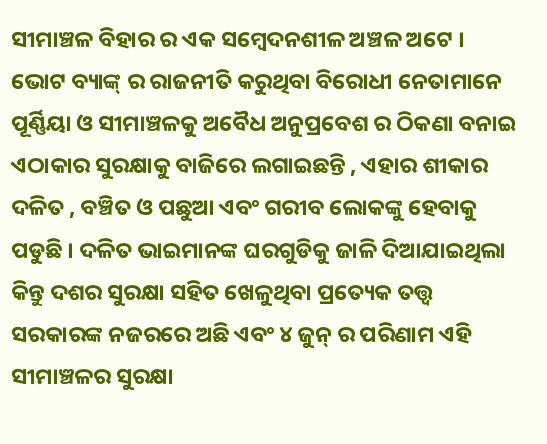ସୀମାଞ୍ଚଳ ବିହାର ର ଏକ ସମ୍ବେଦନଶୀଳ ଅଞ୍ଚଳ ଅଟେ । ଭୋଟ ବ୍ୟାଙ୍କ୍ ର ରାଜନୀତି କରୁଥିବା ବିରୋଧୀ ନେତାମାନେ ପୂର୍ଣ୍ଣିୟା ଓ ସୀମାଞ୍ଚଳକୁ ଅବୈଧ ଅନୁପ୍ରବେଶ ର ଠିକଣା ବନାଇ ଏଠାକାର ସୁରକ୍ଷାକୁ ବାଜିରେ ଲଗାଇଛନ୍ତି , ଏହାର ଶୀକାର ଦଳିତ , ବଞ୍ଚିତ ଓ ପଛୁଆ ଏବଂ ଗରୀବ ଲୋକଙ୍କୁ ହେବାକୁ ପଡୁଛି । ଦଳିତ ଭାଇମାନଙ୍କ ଘରଗୁଡିକୁ ଜାଳି ଦିଆଯାଇଥିଲା କିନ୍ତୁ ଦଶର ସୁରକ୍ଷା ସହିତ ଖେଳୁଥିବା ପ୍ରତ୍ୟେକ ତତ୍ତ୍ୱ ସରକାରଙ୍କ ନଜରରେ ଅଛି ଏବଂ ୪ ଜୁନ୍ ର ପରିଣାମ ଏହି ସୀମାଞ୍ଚଳର ସୁରକ୍ଷା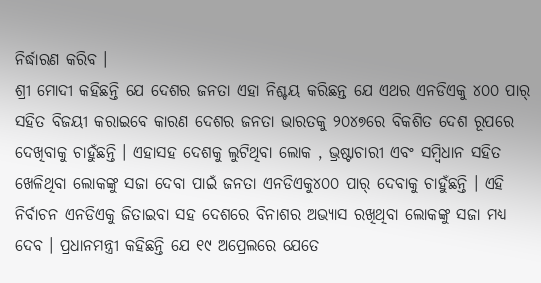ନିର୍ଦ୍ଧାରଣ କରିବ ।
ଶ୍ରୀ ମୋଦୀ କହିଛନ୍ତି ଯେ ଦେଶର ଜନତା ଏହା ନିଶ୍ଚୟ କରିଛନ୍ତ ଯେ ଏଥର ଏନଡିଏକୁ ୪୦୦ ପାର୍ ସହିତ ବିଜୟୀ କରାଇବେ କାରଣ ଦେଶର ଜନତା ଭାରତକୁ ୨୦୪୭ରେ ବିକଶିତ ଦେଶ ରୂପରେ ଦେଖିବାକୁ ଚାହୁଁଛନ୍ତି । ଏହାସହ ଦେଶକୁ ଲୁଟିଥିବା ଲୋକ , ଭ୍ରଷ୍ଟାଚାରୀ ଏବଂ ସମ୍ବିଧାନ ସହିତ ଖେଳିଥିବା ଲୋକଙ୍କୁ ସଜା ଦେବା ପାଇଁ ଜନତା ଏନଡିଏକୁ୪୦୦ ପାର୍ ଦେବାକୁ ଚାହୁଁଛନ୍ତି । ଏହି ନିର୍ବାଚନ ଏନଡିଏକୁ ଜିତାଇବା ସହ ଦେଶରେ ବିନାଶର ଅଭ୍ୟାସ ରଖିଥିବା ଲୋକଙ୍କୁ ସଜା ମଧ୍ୟ ଦେବ । ପ୍ରଧାନମନ୍ତ୍ରୀ କହିଛନ୍ତି ଯେ ୧୯ ଅପ୍ରେଲରେ ଯେତେ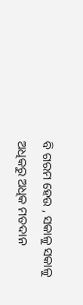ବି ଗରମ ହେଉ , ସକାଳୁ ସକାଳୁ ଅଧିକରୁ ଅଧିକ ମତଦାନ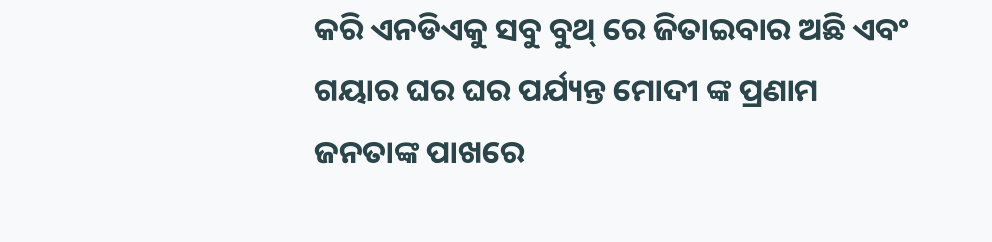କରି ଏନଡିଏକୁ ସବୁ ବୁଥ୍ ରେ ଜିତାଇବାର ଅଛି ଏବଂ ଗୟାର ଘର ଘର ପର୍ଯ୍ୟନ୍ତ ମୋଦୀ ଙ୍କ ପ୍ରଣାମ ଜନତାଙ୍କ ପାଖରେ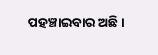ପହଞ୍ଚାଇବାର ଅଛି ।